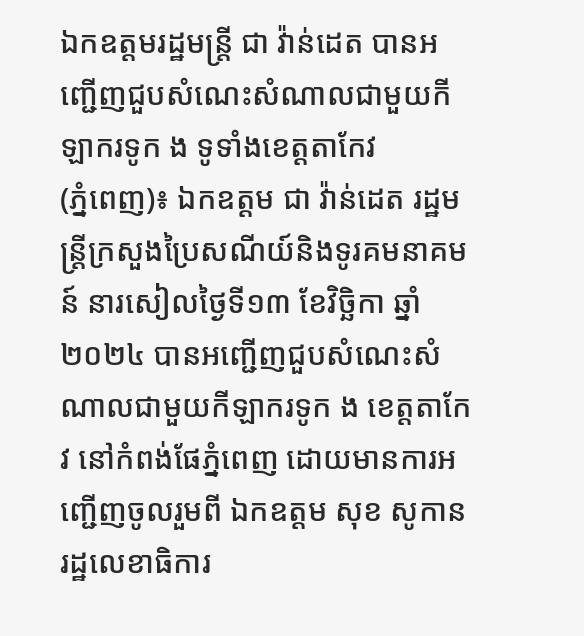ឯកឧត្តមរដ្ឋមន្ត្រី ជា វ៉ាន់ដេត បានអញ្ជើញជួបសំណេះសំណាលជាមួយកីឡាករទូក ង ទូទាំងខេត្តតាកែវ
(ភ្នំពេញ)៖ ឯកឧត្តម ជា វ៉ាន់ដេត រដ្ឋមន្ត្រីក្រសួងប្រៃសណីយ៍និងទូរគមនាគមន៍ នារសៀលថ្ងៃទី១៣ ខែវិច្ឆិកា ឆ្នាំ២០២៤ បានអញ្ជើញជួបសំណេះសំណាលជាមួយកីឡាករទូក ង ខេត្តតាកែវ នៅកំពង់ផែភ្នំពេញ ដោយមានការអញ្ជើញចូលរួមពី ឯកឧត្តម សុខ សូកាន រដ្ឋលេខាធិការ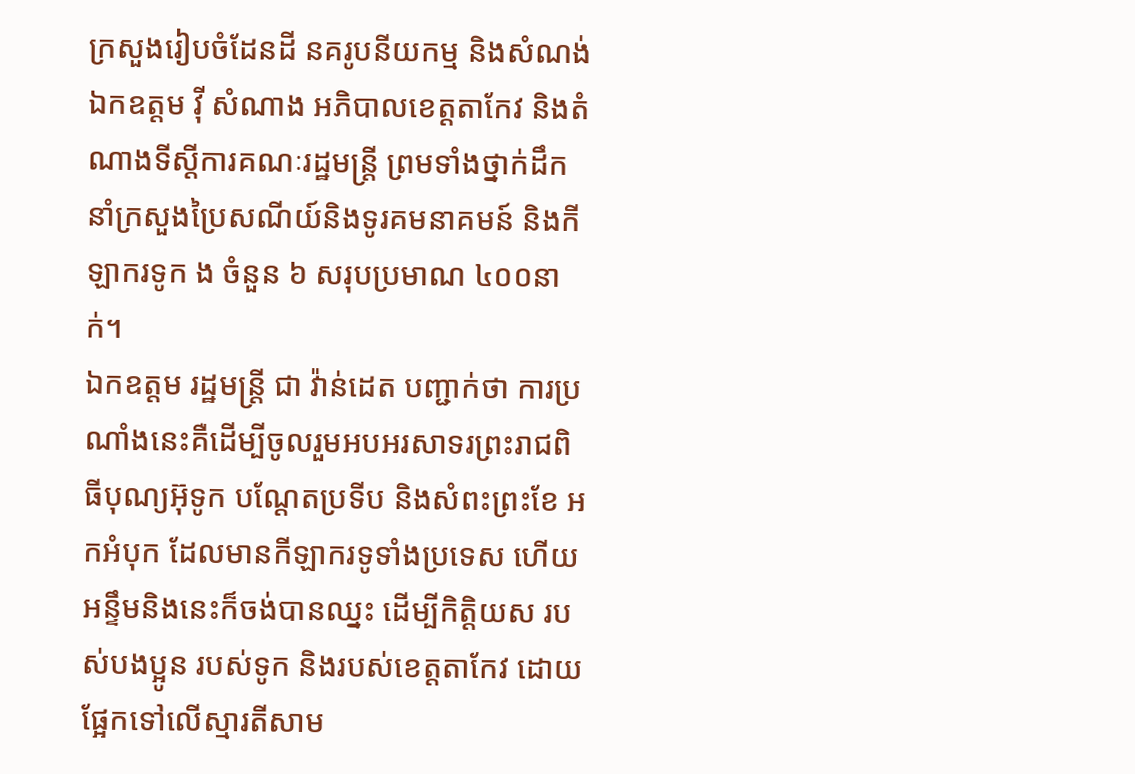ក្រសួងរៀបចំដែនដី នគរូបនីយកម្ម និងសំណង់ ឯកឧត្តម វ៉ី សំណាង អភិបាលខេត្តតាកែវ និងតំណាងទីស្តីការគណៈរដ្ឋមន្ត្រី ព្រមទាំងថ្នាក់ដឹកនាំក្រសួងប្រៃសណីយ៍និងទូរគមនាគមន៍ និងកីឡាករទូក ង ចំនួន ៦ សរុបប្រមាណ ៤០០នាក់។
ឯកឧត្តម រដ្ឋមន្រ្តី ជា វ៉ាន់ដេត បញ្ជាក់ថា ការប្រណាំងនេះគឺដើម្បីចូលរួមអបអរសាទរព្រះរាជពិធីបុណ្យអ៊ុទូក បណ្តែតប្រទីប និងសំពះព្រះខែ អកអំបុក ដែលមានកីឡាករទូទាំងប្រទេស ហើយអន្ទឹមនិងនេះក៏ចង់បានឈ្នះ ដើម្បីកិត្តិយស របស់បងប្អូន របស់ទូក និងរបស់ខេត្តតាកែវ ដោយផ្អែកទៅលើស្មារតីសាម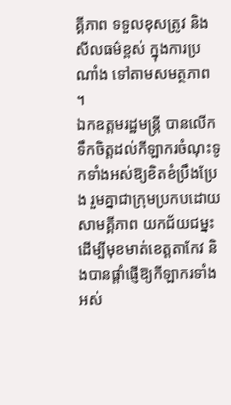គ្គីភាព ទទួលខុសត្រូវ និងសីលធម៌ខ្ពស់ ក្នុងការប្រណាំង ទៅតាមសមត្ថភាព ។
ឯកឧត្តមរដ្ឋមន្ត្រី បានលើកទឹកចិត្តដល់កីឡាករចំណុះទូកទាំងអស់ឱ្យខិតខំប្រឹងប្រែង រួមគ្នាជាក្រុមប្រកបដោយសាមគ្គីភាព យកជ័យជម្នះដើម្បីមុខមាត់ខេត្តតាកែវ និងបានផ្តាំផ្ញើឱ្យកីឡាករទាំងអស់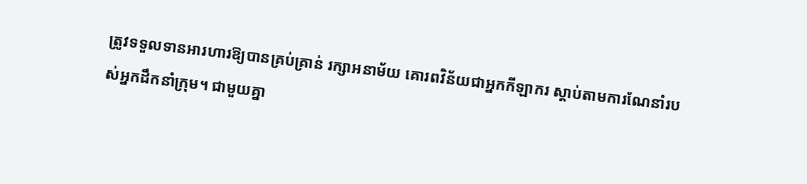ត្រូវទទួលទានអារហារឱ្យបានគ្រប់គ្រាន់ រក្សាអនាម័យ គោរពវិន័យជាអ្នកកីឡាករ ស្តាប់តាមការណែនាំរបស់អ្នកដឹកនាំក្រុម។ ជាមួយគ្នា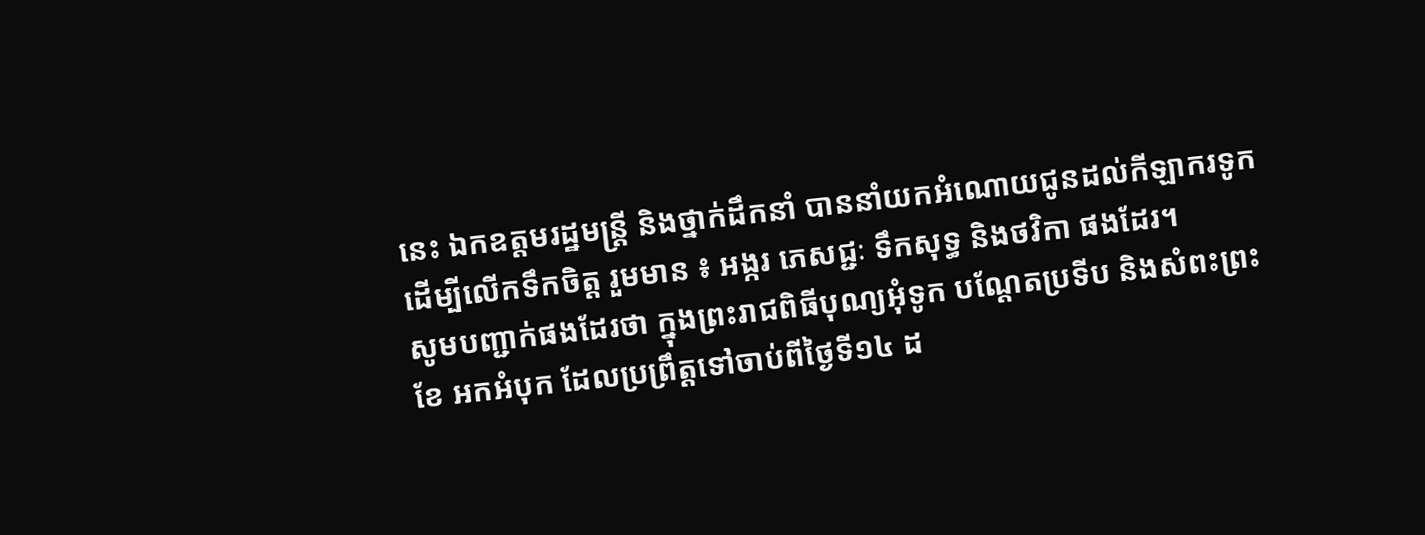នេះ ឯកឧត្តមរដ្ឋមន្ត្រី និងថ្នាក់ដឹកនាំ បាននាំយកអំណោយជូនដល់កីឡាករទូក ដើម្បីលើកទឹកចិត្ត រួមមាន ៖ អង្ករ ភេសជ្ជៈ ទឹកសុទ្ធ និងថវិកា ផងដែរ។
សូមបញ្ជាក់ផងដែរថា ក្នុងព្រះរាជពិធីបុណ្យអុំទូក បណ្តែតប្រទីប និងសំពះព្រះខែ អកអំបុក ដែលប្រព្រឹត្តទៅចាប់ពីថ្ងៃទី១៤ ដ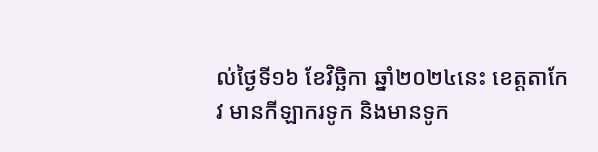ល់ថ្ងៃទី១៦ ខែវិច្ឆិកា ឆ្នាំ២០២៤នេះ ខេត្តតាកែវ មានកីឡាករទូក និងមានទូក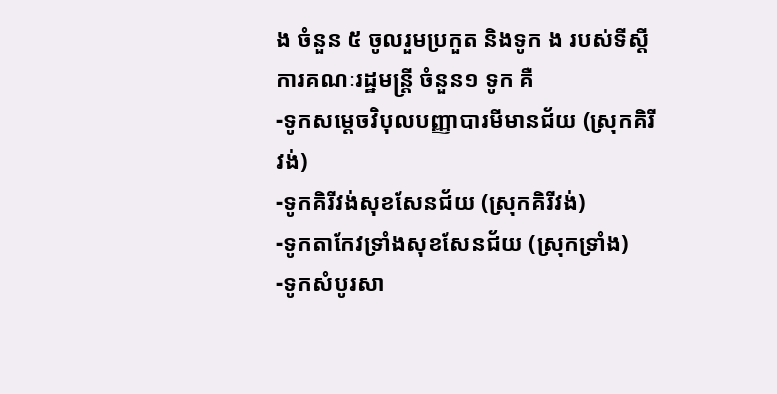ង ចំនួន ៥ ចូលរួមប្រកួត និងទូក ង របស់ទីស្តីការគណៈរដ្ឋមន្ត្រី ចំនួន១ ទូក គឺ
-ទូកសម្តេចវិបុលបញ្ញាបារមីមានជ័យ (ស្រុកគិរីវង់)
-ទូកគិរីវង់សុខសែនជ័យ (ស្រុកគិរីវង់)
-ទូកតាកែវទ្រាំងសុខសែនជ័យ (ស្រុកទ្រាំង)
-ទូកសំបូរសា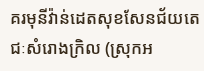គរមុនីវ៉ាន់ដេតសុខសែនជ័យតេជៈសំរោងក្រិល (ស្រុកអ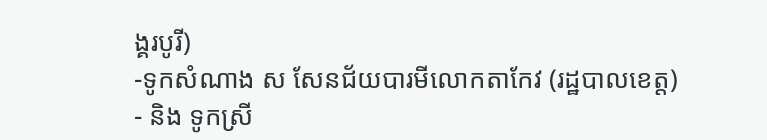ង្គរបូរី)
-ទូកសំណាង ស សែនជ័យបារមីលោកតាកែវ (រដ្ឋបាលខេត្ត)
- និង ទូកស្រី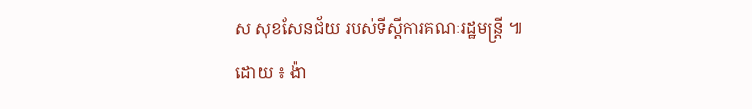ស សុខសែនជ័យ របស់ទីស្តីការគណៈរដ្ឋមន្ត្រី ៕
ដោយ ៖ ង៉ា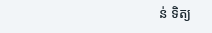ន់ ទិត្យ